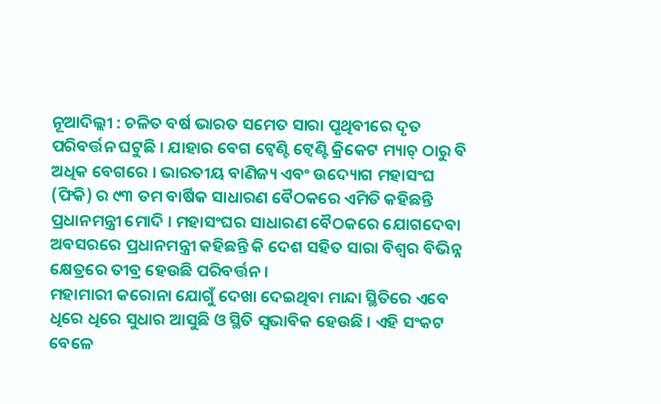ନୂଆଦିଲ୍ଲୀ : ଚଳିତ ବର୍ଷ ଭାରତ ସମେତ ସାରା ପୃଥିବୀରେ ଦୃତ ପରିବର୍ତ୍ତନ ଘଟୁଛି । ଯାହାର ବେଗ ଟ୍ୱେଣ୍ଟି ଟ୍ୱେଣ୍ଟି କ୍ରିକେଟ ମ୍ୟାଚ୍ ଠାରୁ ବି ଅଧିକ ବେଗରେ । ଭାରତୀୟ ବାଣିଜ୍ୟ ଏବଂ ଉଦ୍ୟୋଗ ମହାସଂଘ (ଫିକି) ର ୯୩ ତମ ବାର୍ଷିକ ସାଧାରଣ ବୈଠକରେ ଏମିତି କହିଛନ୍ତି ପ୍ରଧାନମନ୍ତ୍ରୀ ମୋଦି । ମହାସଂଘର ସାଧାରଣ ବୈଠକରେ ଯୋଗଦେବା ଅବସରରେ ପ୍ରଧାନମନ୍ତ୍ରୀ କହିଛନ୍ତି କି ଦେଶ ସହିତ ସାରା ବିଶ୍ୱର ବିଭିନ୍ନ କ୍ଷେତ୍ରରେ ତୀବ୍ର ହେଉଛି ପରିବର୍ତ୍ତନ ।
ମହାମାରୀ କରୋନା ଯୋଗୁଁ ଦେଖା ଦେଇଥିବା ମାନ୍ଦା ସ୍ଥିତିରେ ଏବେ ଧିରେ ଧିରେ ସୁଧାର ଆସୁଛି ଓ ସ୍ଥିତି ସ୍ୱଭାବିକ ହେଉଛି । ଏହି ସଂକଟ ବେଳେ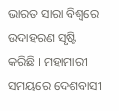ଭାରତ ସାରା ବିଶ୍ୱରେ ଉଦାହରଣ ସୃଷ୍ଟି କରିଛି । ମହାମାରୀ ସମୟରେ ଦେଶବାସୀ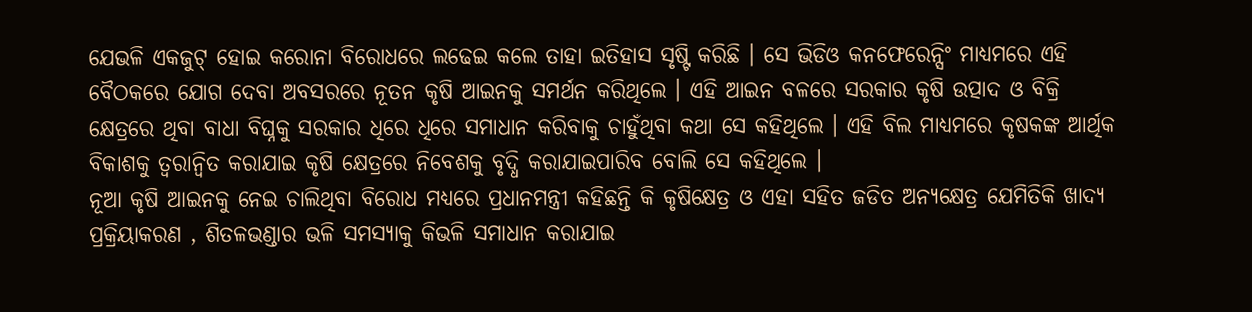ଯେଭଳି ଏକଜୁଟ୍ ହୋଇ କରୋନା ବିରୋଧରେ ଲଢେଇ କଲେ ତାହା ଇତିହାସ ସୃଷ୍ଟି କରିଛି । ସେ ଭିଡିଓ କନଫେରେନ୍ସିଂ ମାଧ୍ୟମରେ ଏହି ବୈଠକରେ ଯୋଗ ଦେବା ଅବସରରେ ନୂତନ କୃଷି ଆଇନକୁ ସମର୍ଥନ କରିଥିଲେ । ଏହି ଆଇନ ବଳରେ ସରକାର କୃଷି ଉତ୍ପାଦ ଓ ବିକ୍ରି କ୍ଷେତ୍ରରେ ଥିବା ବାଧା ବିଘ୍ନକୁ ସରକାର ଧିରେ ଧିରେ ସମାଧାନ କରିବାକୁ ଚାହୁଁଥିବା କଥା ସେ କହିଥିଲେ । ଏହି ବିଲ ମାଧ୍ୟମରେ କୃଷକଙ୍କ ଆର୍ଥିକ ବିକାଶକୁ ତ୍ୱରାନ୍ୱିତ କରାଯାଇ କୃଷି କ୍ଷେତ୍ରରେ ନିବେଶକୁ ବୃଦ୍ଧି କରାଯାଇପାରିବ ବୋଲି ସେ କହିଥିଲେ ।
ନୂଆ କୃଷି ଆଇନକୁ ନେଇ ଚାଲିଥିବା ବିରୋଧ ମଧ୍ୟରେ ପ୍ରଧାନମନ୍ତ୍ରୀ କହିଛନ୍ତି କି କୃଷିକ୍ଷେତ୍ର ଓ ଏହା ସହିତ ଜଡିତ ଅନ୍ୟକ୍ଷେତ୍ର ଯେମିତିକି ଖାଦ୍ୟ ପ୍ରକ୍ରିୟାକରଣ , ଶିତଳଭଣ୍ଡାର ଭଳି ସମସ୍ୟାକୁ କିଭଳି ସମାଧାନ କରାଯାଇ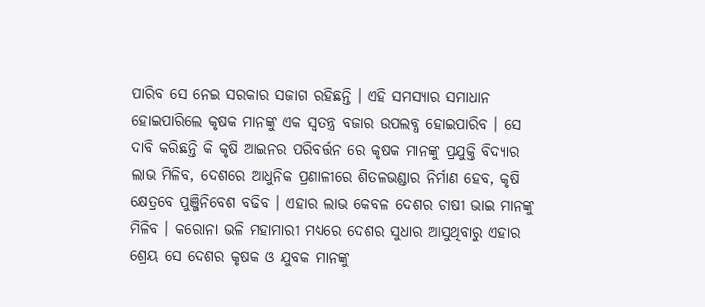ପାରିବ ସେ ନେଇ ସରକାର ସଜାଗ ରହିଛନ୍ତି । ଏହି ସମସ୍ୟାର ସମାଧାନ ହୋଇପାରିଲେ କୃଷକ ମାନଙ୍କୁ ଏକ ସ୍ୱତନ୍ତ୍ର ବଜାର ଉପଲବ୍ଧ ହୋଇପାରିବ । ସେ ଦାବି କରିଛନ୍ତି କି କୃଷି ଆଇନର ପରିବର୍ତ୍ତନ ରେ କୃଷକ ମାନଙ୍କୁ ପ୍ରଯୁକ୍ତି ବିଦ୍ୟାର ଲାଭ ମିଳିବ, ଦେଶରେ ଆଧୁନିକ ପ୍ରଣାଳୀରେ ଶିତଳଭଣ୍ଡାର ନିର୍ମାଣ ହେବ, କୃଷି କ୍ଷେତ୍ରବେ ପୁଞ୍ଜିନିବେଶ ବଢିବ । ଏହାର ଲାଭ କେବଳ ଦେଶର ଚାଷୀ ଭାଇ ମାନଙ୍କୁ ମିଳିବ । କରୋନା ଭଳି ମହାମାରୀ ମଧ୍ୟରେ ଦେଶର ସୁଧାର ଆସୁଥିବାରୁ ଏହାର ଶ୍ରେୟ ସେ ଦେଶର କୃଷକ ଓ ଯୁବକ ମାନଙ୍କୁ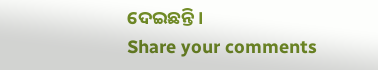ଦେଇଛନ୍ତି ।
Share your comments